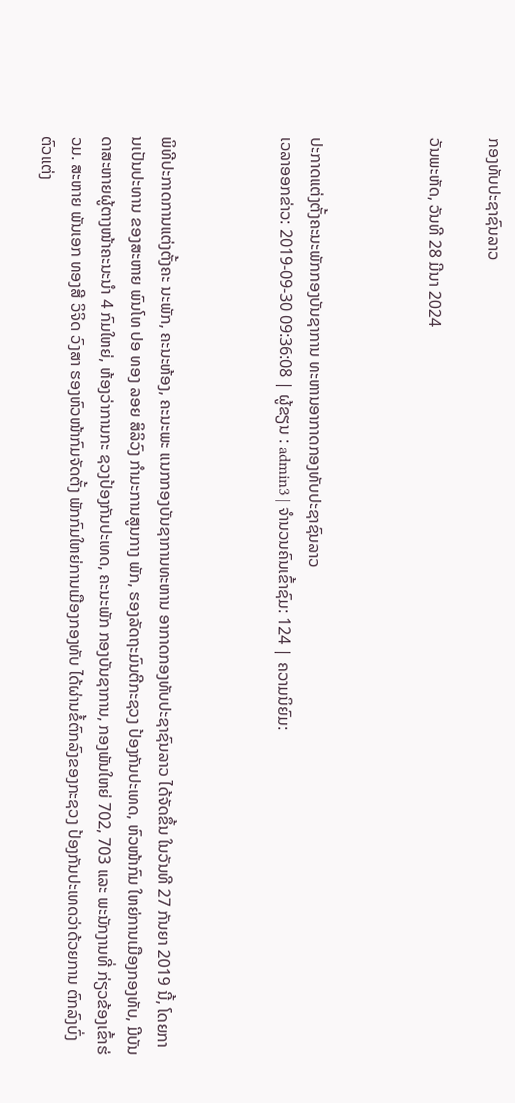ກອງທັບປະຊາຊົນລາວ

ວັນພະຫັດ, ວັນທີ 28 ມີນາ 2024



ປະກາດແຕ່ງຕັ້ງຄະນະພັກກອງບັນຊາການ ທະຫານອາກາດກອງທັບປະຊາຊົນລາວ
ເວລາອອກຂ່າວ: 2019-09-30 09:36:08 | ຜູ້ຂຽນ : admin3 | ຈຳນວນຄົນເຂົ້າຊົມ: 124 | ຄວາມນິຍົມ:



ພິທີປະກາດການແຕ່ງຕັ້ງຄະ ນະພັກ, ຄະນະຫ້ອງ, ຄະນະພະ ແນກກອງບັນຊາການທະຫານ ອາກາດກອງທັບປະຊາຊົນລາວ ໄດ້ຈັດຂຶ້ນ ໃນວັນທີ 27 ກັນຍາ 2019 ນີ້, ໂດຍການເປັນປະທານ ຂອງສະຫາຍ ພົນໂທ ປອ ທອງ ລອຍ ສິລິວົງ ກໍາມະການສູນກາງ ພັກ, ຮອງລັດຖະມົນຕີກະຊວງ ປ້ອງກັນປະເທດ, ຫົວໜ້າກົມ ໃຫຍ່ການເມືອງກອງທັບ, ມີບັນ ດາສະຫາຍຜູ້ຕາງໜ້າຄະນະນຳ 4 ກົມໃຫຍ່, ຫ້ອງວ່າການກະ ຊວງປ້ອງກັນປະເທດ, ຄະນະພັກ ກອງບັນຊາການ, ກອງພັນໃຫຍ່ 702, 703 ແລະ ພະນັກງານທີ່ ກ່ຽວຂ້ອງເຂົ້າຮ່ວມ. ສະຫາຍ ພັນເອກ ທອງສີ ວິຈິດ ວົງສາ ຮອງຫົວໜ້າກົມຈັດຕັ້ງ ພັກກົມໃຫຍ່ການເມືອງກອງທັບ ໄດ້ຜ່ານຂໍ້ຕົກລົງຂອງກະຊວງ ປ້ອງກັນປະເທດວ່າດ້ວຍການ ຕົກລົງບົ່ງຕົວແຕ່ງ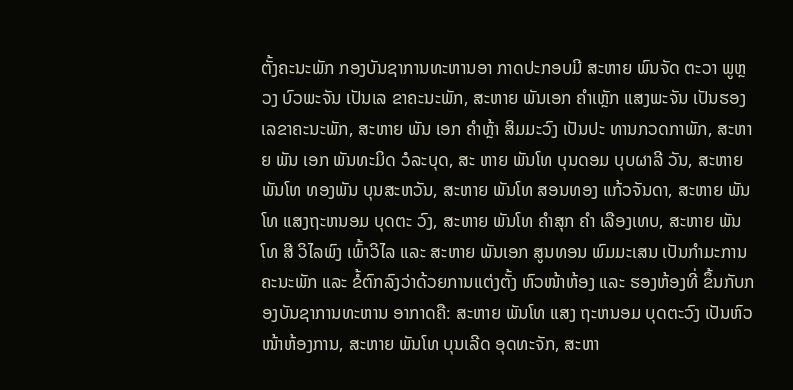ຕັ້ງຄະນະພັກ ກອງບັນຊາການທະຫານອາ ກາດປະກອບມີ ສະຫາຍ ພົນຈັດ ຕະວາ ພູຫຼວງ ບົວພະຈັນ ເປັນເລ ຂາຄະນະພັກ, ສະຫາຍ ພັນເອກ ຄໍາເຫຼັກ ແສງພະຈັນ ເປັນຮອງ ເລຂາຄະນະພັກ, ສະຫາຍ ພັນ ເອກ ຄໍາຫຼ້າ ສິມມະວົງ ເປັນປະ ທານກວດກາພັກ, ສະຫາຍ ພັນ ເອກ ພັນທະມິດ ວໍລະບຸດ, ສະ ຫາຍ ພັນໂທ ບຸນດອມ ບຸບຜາລີ ວັນ, ສະຫາຍ ພັນໂທ ທອງພັນ ບຸນສະຫວັນ, ສະຫາຍ ພັນໂທ ສອນທອງ ແກ້ວຈັນດາ, ສະຫາຍ ພັນໂທ ແສງຖະຫນອມ ບຸດຕະ ວົງ, ສະຫາຍ ພັນໂທ ຄໍາສຸກ ຄຳ ເລືອງເທບ, ສະຫາຍ ພັນໂທ ສີ ວິໄລພົງ ເພົ້າວິໄລ ແລະ ສະຫາຍ ພັນເອກ ສູນທອນ ພົມມະເສນ ເປັນກໍາມະການຄະນະພັກ ແລະ ຂໍ້ຕົກລົງວ່າດ້ວຍການແຕ່ງຕັ້ງ ຫົວໜ້າຫ້ອງ ແລະ ຮອງຫ້ອງທີ່ ຂຶ້ນກັບກອງບັນຊາການທະຫານ ອາກາດຄື: ສະຫາຍ ພັນໂທ ແສງ ຖະຫນອມ ບຸດຕະວົງ ເປັນຫົວ ໜ້າຫ້ອງການ, ສະຫາຍ ພັນໂທ ບຸນເລີດ ອຸດທະຈັກ, ສະຫາ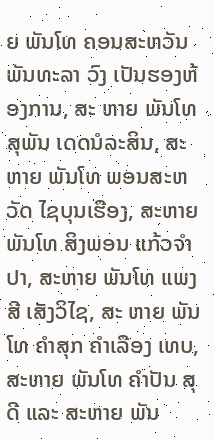ຍ ພັນໂທ ຄອນສະຫວັນ ພັນທະລາ ວົງ ເປັນຮອງຫ້ອງການ, ສະ ຫາຍ ພັນໂທ ສຸພັນ ເດດນໍລະສິນ, ສະຫາຍ ພັນໂທ ພອນສະຫວັດ ໄຊບຸນເຮືອງ, ສະຫາຍ ພັນໂທ ສິງພອນ ແກ້ວຈໍາປາ, ສະຫາຍ ພັນໂທ ແພງສີ ເສັງວິໄຊ, ສະ ຫາຍ ພັນໂທ ຄໍາສຸກ ຄໍາເລືອງ ເທບ, ສະຫາຍ ພັນໂທ ຄໍາປັນ ສຸ ດີ ແລະ ສະຫາຍ ພັນ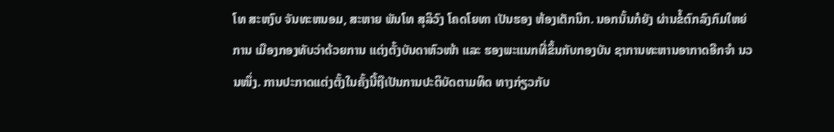ໂທ ສະຫງົບ ຈັນທະຫນອມ, ສະຫາຍ ພັນໂທ ສຸລິວົງ ໂຄດໂຍທາ ເປັນຮອງ ຫ້ອງເຕັກນິກ. ນອກນັ້ນກໍຍັງ ຜ່ານຂໍ້ຕົກລົງກົມໃຫຍ່ການ ເມືອງກອງທັບວ່າດ້ວຍການ ແຕ່ງຕັ້ງບັນດາຫົວໜ້າ ແລະ ຮອງພະແນກທີ່ຂຶ້ນກັບກອງບັນ ຊາການທະຫານອາກາດອີກຈຳ ນວນໜຶ່ງ. ການປະກາດແຕ່ງຕັ້ງໃນຄັ້ງນີ້ຖືເປັນການປະຕິບັດຕາມທິດ ທາງກ່ຽວກັບ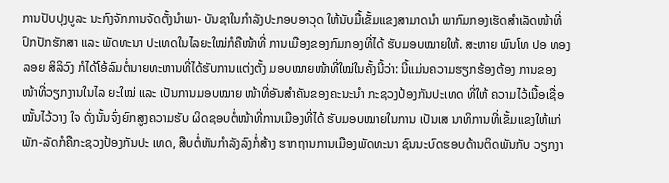ການປັບປຸງບູລະ ນະກົງຈັກການຈັດຕັ້ງນໍາພາ- ບັນຊາໃນກໍາລັງປະກອບອາວຸດ ໃຫ້ນັບມື້ເຂັ້ມແຂງສາມາດນຳ ພາກົມກອງເຮັດສໍາເລັດໜ້າທີ່ ປົກປັກຮັກສາ ແລະ ພັດທະນາ ປະເທດໃນໄລຍະໃໝ່ກໍຄືໜ້າທີ່ ການເມືອງຂອງກົມກອງທີ່ໄດ້ ຮັບມອບໝາຍໃຫ້. ສະຫາຍ ພົນໂທ ປອ ທອງ ລອຍ ສິລິວົງ ກໍໄດ້ໂອ້ລົມຕໍ່ນາຍທະຫານທີ່ໄດ້ຮັບການແຕ່ງຕັ້ງ ມອບໝາຍໜ້າທີ່ໃໝ່ໃນຄັ້ງນີ້ວ່າ: ນີ້ແມ່ນຄວາມຮຽກຮ້ອງຕ້ອງ ການຂອງໜ້າທີ່ວຽກງານໃນໄລ ຍະໃໝ່ ແລະ ເປັນການມອບໝາຍ ໜ້າທີ່ອັນສໍາຄັນຂອງຄະນະນໍາ ກະຊວງປ້ອງກັນປະເທດ ທີ່ໃຫ້ ຄວາມໄວ້ເນື້ອເຊື່ອໝັ້ນໄວ້ວາງ ໃຈ ດັ່ງນັ້ນຈົ່ງຍົກສູງຄວາມຮັບ ຜິດຊອບຕໍ່ໜ້າທີ່ການເມືອງທີ່ໄດ້ ຮັບມອບໝາຍໃນການ ເປັນເສ ນາທິການທີ່ເຂັ້ມແຂງໃຫ້ແກ່ ພັກ-ລັດກໍຄືກະຊວງປ້ອງກັນປະ ເທດ, ສືບຕໍ່ຫັນກໍາລັງລົງກໍ່ສ້າງ ຮາກຖານການເມືອງພັດທະນາ ຊົນນະບົດຮອບດ້ານຕິດພັນກັບ ວຽກງາ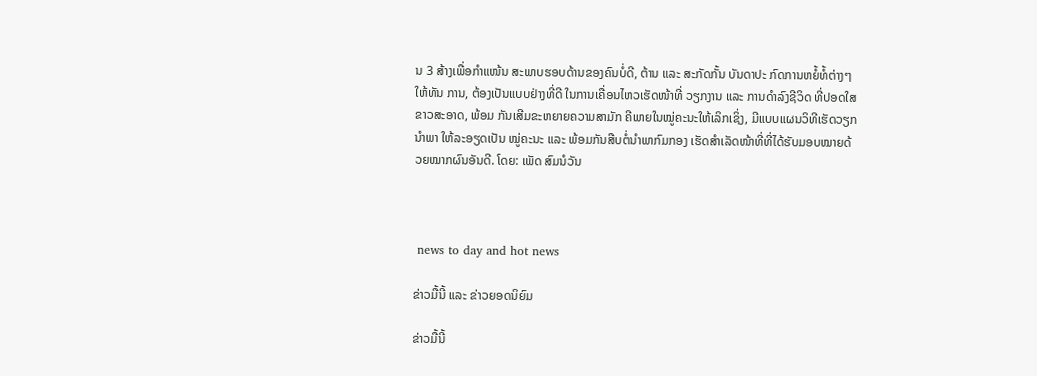ນ 3 ສ້າງເພື່ອກໍາແໜ້ນ ສະພາບຮອບດ້ານຂອງຄົນບໍ່ດີ, ຕ້ານ ແລະ ສະກັດກັ້ນ ບັນດາປະ ກົດການຫຍໍ້ທໍ້ຕ່າງໆໃຫ້ທັນ ການ, ຕ້ອງເປັນແບບຢ່າງທີ່ດີ ໃນການເຄື່ອນໄຫວເຮັດໜ້າທີ່ ວຽກງານ ແລະ ການດໍາລົງຊີວິດ ທີ່ປອດໃສຂາວສະອາດ, ພ້ອມ ກັນເສີມຂະຫຍາຍຄວາມສາມັກ ຄີພາຍໃນໝູ່ຄະນະໃຫ້ເລິກເຊິ່ງ, ມີແບບແຜນວິທີເຮັດວຽກນໍາພາ ໃຫ້ລະອຽດເປັນ ໝູ່ຄະນະ ແລະ ພ້ອມກັນສືບຕໍ່ນໍາພາກົມກອງ ເຮັດສໍາເລັດໜ້າທີ່ທີ່ໄດ້ຮັບມອບໝາຍດ້ວຍໝາກຜົນອັນດີ. ໂດຍ: ເພັດ ສົມນໍວັນ



 news to day and hot news

ຂ່າວມື້ນີ້ ແລະ ຂ່າວຍອດນິຍົມ

ຂ່າວມື້ນີ້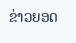ຂ່າວຍອດ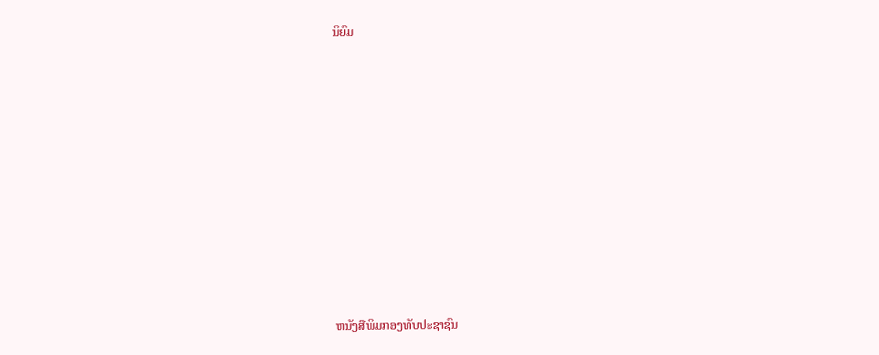ນິຍົມ













ຫນັງສືພິມກອງທັບປະຊາຊົນ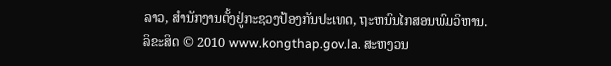ລາວ, ສຳນັກງານຕັ້ງຢູ່ກະຊວງປ້ອງກັນປະເທດ, ຖະຫນົນໄກສອນພົມວິຫານ.
ລິຂະສິດ © 2010 www.kongthap.gov.la. ສະຫງວນ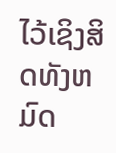ໄວ້ເຊິງສິດທັງຫມົດ